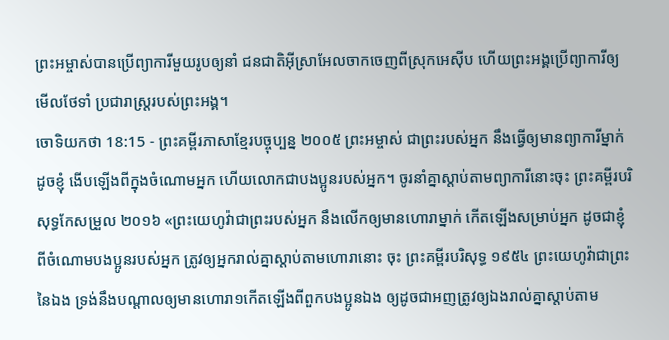ព្រះអម្ចាស់បានប្រើព្យាការីមួយរូបឲ្យនាំ ជនជាតិអ៊ីស្រាអែលចាកចេញពីស្រុកអេស៊ីប ហើយព្រះអង្គប្រើព្យាការីឲ្យមើលថែទាំ ប្រជារាស្ត្ររបស់ព្រះអង្គ។
ចោទិយកថា 18:15 - ព្រះគម្ពីរភាសាខ្មែរបច្ចុប្បន្ន ២០០៥ ព្រះអម្ចាស់ ជាព្រះរបស់អ្នក នឹងធ្វើឲ្យមានព្យាការីម្នាក់ដូចខ្ញុំ ងើបឡើងពីក្នុងចំណោមអ្នក ហើយលោកជាបងប្អូនរបស់អ្នក។ ចូរនាំគ្នាស្ដាប់តាមព្យាការីនោះចុះ ព្រះគម្ពីរបរិសុទ្ធកែសម្រួល ២០១៦ «ព្រះយេហូវ៉ាជាព្រះរបស់អ្នក នឹងលើកឲ្យមានហោរាម្នាក់ កើតឡើងសម្រាប់អ្នក ដូចជាខ្ញុំ ពីចំណោមបងប្អូនរបស់អ្នក ត្រូវឲ្យអ្នករាល់គ្នាស្តាប់តាមហោរានោះ ចុះ ព្រះគម្ពីរបរិសុទ្ធ ១៩៥៤ ព្រះយេហូវ៉ាជាព្រះនៃឯង ទ្រង់នឹងបណ្តាលឲ្យមានហោរា១កើតឡើងពីពួកបងប្អូនឯង ឲ្យដូចជាអញត្រូវឲ្យឯងរាល់គ្នាស្តាប់តាម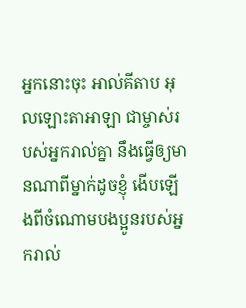អ្នកនោះចុះ អាល់គីតាប អុលឡោះតាអាឡា ជាម្ចាស់របស់អ្នករាល់គ្នា នឹងធ្វើឲ្យមានណាពីម្នាក់ដូចខ្ញុំ ងើបឡើងពីចំណោមបងប្អូនរបស់អ្នករាល់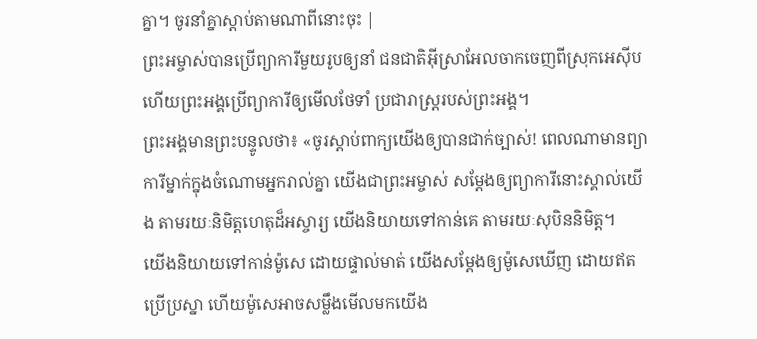គ្នា។ ចូរនាំគ្នាស្តាប់តាមណាពីនោះចុះ |
ព្រះអម្ចាស់បានប្រើព្យាការីមួយរូបឲ្យនាំ ជនជាតិអ៊ីស្រាអែលចាកចេញពីស្រុកអេស៊ីប ហើយព្រះអង្គប្រើព្យាការីឲ្យមើលថែទាំ ប្រជារាស្ត្ររបស់ព្រះអង្គ។
ព្រះអង្គមានព្រះបន្ទូលថា៖ «ចូរស្ដាប់ពាក្យយើងឲ្យបានជាក់ច្បាស់! ពេលណាមានព្យាការីម្នាក់ក្នុងចំណោមអ្នករាល់គ្នា យើងជាព្រះអម្ចាស់ សម្តែងឲ្យព្យាការីនោះស្គាល់យើង តាមរយៈនិមិត្តហេតុដ៏អស្ចារ្យ យើងនិយាយទៅកាន់គេ តាមរយៈសុបិននិមិត្ត។
យើងនិយាយទៅកាន់ម៉ូសេ ដោយផ្ទាល់មាត់ យើងសម្តែងឲ្យម៉ូសេឃើញ ដោយឥតប្រើប្រស្នា ហើយម៉ូសេអាចសម្លឹងមើលមកយើង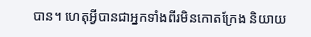បាន។ ហេតុអ្វីបានជាអ្នកទាំងពីរមិនកោតក្រែង និយាយ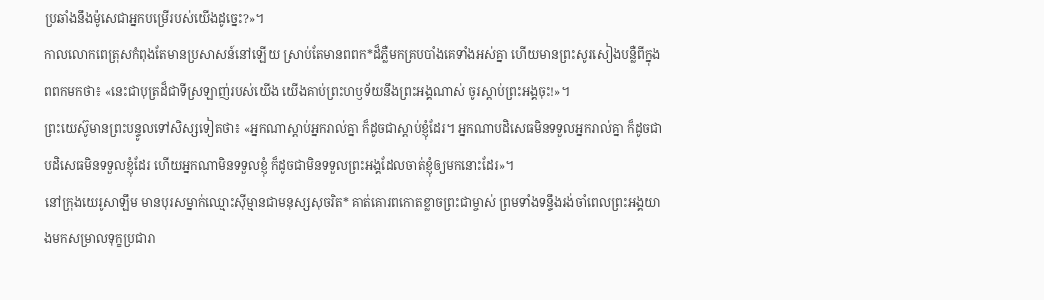ប្រឆាំងនឹងម៉ូសេជាអ្នកបម្រើរបស់យើងដូច្នេះ?»។
កាលលោកពេត្រុសកំពុងតែមានប្រសាសន៍នៅឡើយ ស្រាប់តែមានពពក*ដ៏ភ្លឺមកគ្របបាំងគេទាំងអស់គ្នា ហើយមានព្រះសូរសៀងបន្លឺពីក្នុងពពកមកថា៖ «នេះជាបុត្រដ៏ជាទីស្រឡាញ់របស់យើង យើងគាប់ព្រះហឫទ័យនឹងព្រះអង្គណាស់ ចូរស្ដាប់ព្រះអង្គចុះ!»។
ព្រះយេស៊ូមានព្រះបន្ទូលទៅសិស្សទៀតថា៖ «អ្នកណាស្ដាប់អ្នករាល់គ្នា ក៏ដូចជាស្ដាប់ខ្ញុំដែរ។ អ្នកណាបដិសេធមិនទទួលអ្នករាល់គ្នា ក៏ដូចជាបដិសេធមិនទទួលខ្ញុំដែរ ហើយអ្នកណាមិនទទួលខ្ញុំ ក៏ដូចជាមិនទទួលព្រះអង្គដែលចាត់ខ្ញុំឲ្យមកនោះដែរ»។
នៅក្រុងយេរូសាឡឹម មានបុរសម្នាក់ឈ្មោះស៊ីម្មានជាមនុស្សសុចរិត* គាត់គោរពកោតខ្លាចព្រះជាម្ចាស់ ព្រមទាំងទន្ទឹងរង់ចាំពេលព្រះអង្គយាងមកសម្រាលទុក្ខប្រជារា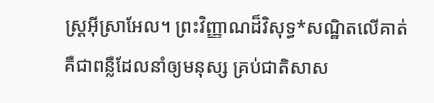ស្ដ្រអ៊ីស្រាអែល។ ព្រះវិញ្ញាណដ៏វិសុទ្ធ*សណ្ឋិតលើគាត់
គឺជាពន្លឺដែលនាំឲ្យមនុស្ស គ្រប់ជាតិសាស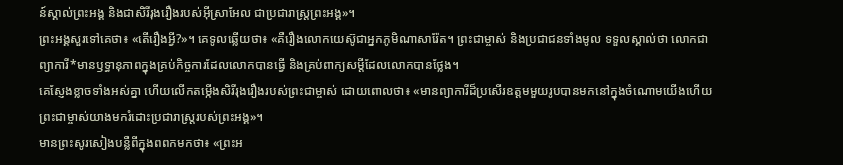ន៍ស្គាល់ព្រះអង្គ និងជាសិរីរុងរឿងរបស់អ៊ីស្រាអែល ជាប្រជារាស្ត្រព្រះអង្គ»។
ព្រះអង្គសួរទៅគេថា៖ «តើរឿងអ្វី?»។ គេទូលឆ្លើយថា៖ «គឺរឿងលោកយេស៊ូជាអ្នកភូមិណាសារ៉ែត។ ព្រះជាម្ចាស់ និងប្រជាជនទាំងមូល ទទួលស្គាល់ថា លោកជាព្យាការី*មានឫទ្ធានុភាពក្នុងគ្រប់កិច្ចការដែលលោកបានធ្វើ និងគ្រប់ពាក្យសម្ដីដែលលោកបានថ្លែង។
គេស្ញែងខ្លាចទាំងអស់គ្នា ហើយលើកតម្កើងសិរីរុងរឿងរបស់ព្រះជាម្ចាស់ ដោយពោលថា៖ «មានព្យាការីដ៏ប្រសើរឧត្ដមមួយរូបបានមកនៅក្នុងចំណោមយើងហើយ ព្រះជាម្ចាស់យាងមករំដោះប្រជារាស្ត្ររបស់ព្រះអង្គ»។
មានព្រះសូរសៀងបន្លឺពីក្នុងពពកមកថា៖ «ព្រះអ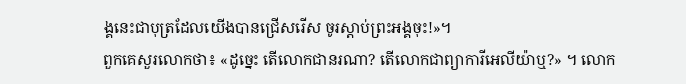ង្គនេះជាបុត្រដែលយើងបានជ្រើសរើស ចូរស្ដាប់ព្រះអង្គចុះ!»។
ពួកគេសួរលោកថា៖ «ដូច្នេះ តើលោកជានរណា? តើលោកជាព្យាការីអេលីយ៉ាឬ?» ។ លោក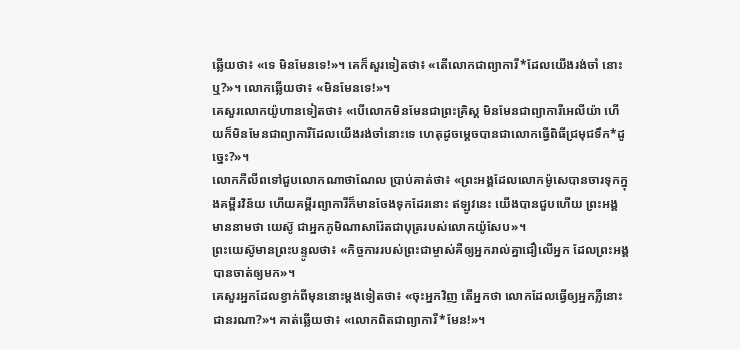ឆ្លើយថា៖ «ទេ មិនមែនទេ!»។ គេក៏សួរទៀតថា៖ «តើលោកជាព្យាការី*ដែលយើងរង់ចាំ នោះឬ?»។ លោកឆ្លើយថា៖ «មិនមែនទេ!»។
គេសួរលោកយ៉ូហានទៀតថា៖ «បើលោកមិនមែនជាព្រះគ្រិស្ត មិនមែនជាព្យាការីអេលីយ៉ា ហើយក៏មិនមែនជាព្យាការីដែលយើងរង់ចាំនោះទេ ហេតុដូចម្ដេចបានជាលោកធ្វើពិធីជ្រមុជទឹក*ដូច្នេះ?»។
លោកភីលីពទៅជួបលោកណាថាណែល ប្រាប់គាត់ថា៖ «ព្រះអង្គដែលលោកម៉ូសេបានចារទុកក្នុងគម្ពីរវិន័យ ហើយគម្ពីរព្យាការីក៏មានចែងទុកដែរនោះ ឥឡូវនេះ យើងបានជួបហើយ ព្រះអង្គមាននាមថា យេស៊ូ ជាអ្នកភូមិណាសារ៉ែតជាបុត្ររបស់លោកយ៉ូសែប»។
ព្រះយេស៊ូមានព្រះបន្ទូលថា៖ «កិច្ចការរបស់ព្រះជាម្ចាស់គឺឲ្យអ្នករាល់គ្នាជឿលើអ្នក ដែលព្រះអង្គបានចាត់ឲ្យមក»។
គេសួរអ្នកដែលខ្វាក់ពីមុននោះម្ដងទៀតថា៖ «ចុះអ្នកវិញ តើអ្នកថា លោកដែលធ្វើឲ្យអ្នកភ្លឺនោះជានរណា?»។ គាត់ឆ្លើយថា៖ «លោកពិតជាព្យាការី*មែន!»។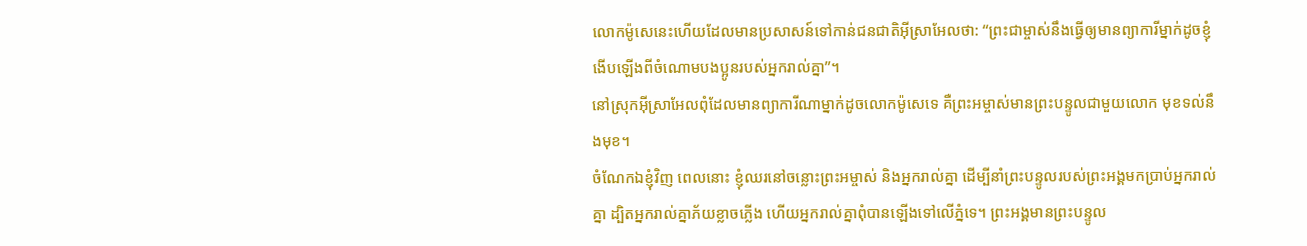លោកម៉ូសេនេះហើយដែលមានប្រសាសន៍ទៅកាន់ជនជាតិអ៊ីស្រាអែលថា: “ព្រះជាម្ចាស់នឹងធ្វើឲ្យមានព្យាការីម្នាក់ដូចខ្ញុំ ងើបឡើងពីចំណោមបងប្អូនរបស់អ្នករាល់គ្នា”។
នៅស្រុកអ៊ីស្រាអែលពុំដែលមានព្យាការីណាម្នាក់ដូចលោកម៉ូសេទេ គឺព្រះអម្ចាស់មានព្រះបន្ទូលជាមួយលោក មុខទល់នឹងមុខ។
ចំណែកឯខ្ញុំវិញ ពេលនោះ ខ្ញុំឈរនៅចន្លោះព្រះអម្ចាស់ និងអ្នករាល់គ្នា ដើម្បីនាំព្រះបន្ទូលរបស់ព្រះអង្គមកប្រាប់អ្នករាល់គ្នា ដ្បិតអ្នករាល់គ្នាភ័យខ្លាចភ្លើង ហើយអ្នករាល់គ្នាពុំបានឡើងទៅលើភ្នំទេ។ ព្រះអង្គមានព្រះបន្ទូល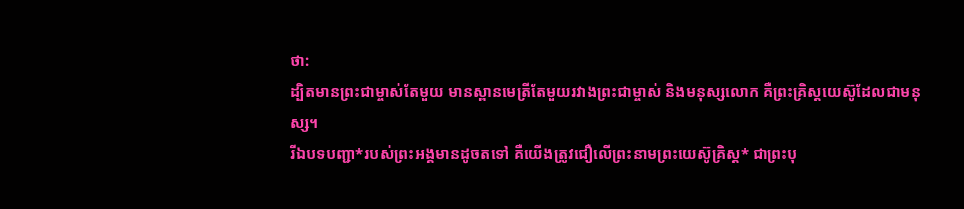ថា:
ដ្បិតមានព្រះជាម្ចាស់តែមួយ មានស្ពានមេត្រីតែមួយរវាងព្រះជាម្ចាស់ និងមនុស្សលោក គឺព្រះគ្រិស្តយេស៊ូដែលជាមនុស្ស។
រីឯបទបញ្ជា*របស់ព្រះអង្គមានដូចតទៅ គឺយើងត្រូវជឿលើព្រះនាមព្រះយេស៊ូគ្រិស្ត* ជាព្រះបុ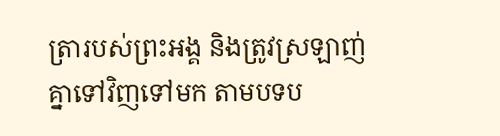ត្រារបស់ព្រះអង្គ និងត្រូវស្រឡាញ់គ្នាទៅវិញទៅមក តាមបទប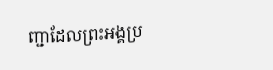ញ្ជាដែលព្រះអង្គប្រ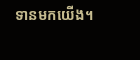ទានមកយើង។